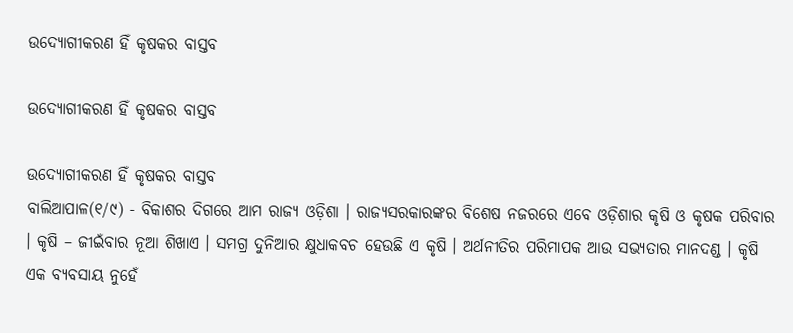ଉଦ୍ୟୋଗୀକରଣ ହିଁ କୃଷକର ବାସ୍ତବ

ଉଦ୍ୟୋଗୀକରଣ ହିଁ କୃଷକର ବାସ୍ତବ

ଉଦ୍ୟୋଗୀକରଣ ହିଁ କୃଷକର ବାସ୍ତବ
ବାଲିଆପାଳ(୧/୯) - ବିକାଶର ଦିଗରେ ଆମ ରାଜ୍ୟ ଓଡ଼ିଶା । ରାଜ୍ୟସରକାରଙ୍କର ବିଶେଷ ନଜରରେ ଏବେ ଓଡ଼ିଶାର କୃଷି ଓ କୃଷକ ପରିବାର । କୃଷି – ଜୀଇଁବାର ନୂଆ ଶିଖାଏ । ସମଗ୍ର ଦୁନିଆର କ୍ଷୁଧାକବଚ ହେଉଛି ଏ କୃଷି । ଅର୍ଥନୀତିର ପରିମାପକ ଆଉ ସଭ୍ୟତାର ମାନଦଣ୍ଡ । କୃଷି ଏକ ବ୍ୟବସାୟ ନୁହେଁ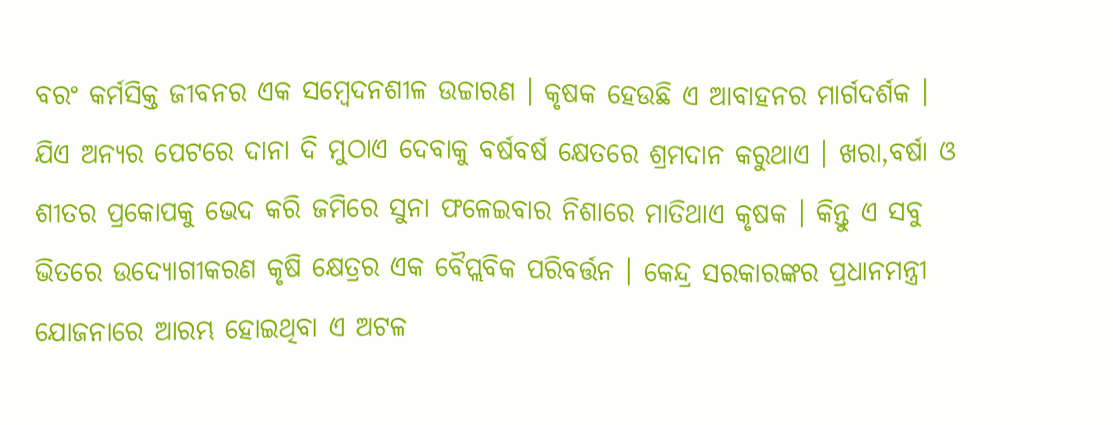ବରଂ କର୍ମସିକ୍ତ ଜୀବନର ଏକ ସମ୍ବେଦନଶୀଳ ଉଚ୍ଚାରଣ । କୃଷକ ହେଉଛି ଏ ଆବାହନର ମାର୍ଗଦର୍ଶକ । ଯିଏ ଅନ୍ୟର ପେଟରେ ଦାନା ଦି ମୁଠାଏ ଦେବାକୁ ବର୍ଷବର୍ଷ କ୍ଷେତରେ ଶ୍ରମଦାନ କରୁଥାଏ । ଖରା,ବର୍ଷା ଓ ଶୀତର ପ୍ରକୋପକୁ ଭେଦ କରି ଜମିରେ ସୁନା ଫଳେଇବାର ନିଶାରେ ମାତିଥାଏ କୃଷକ । କିନ୍ତୁ ଏ ସବୁ ଭିତରେ ଉଦ୍ୟୋଗୀକରଣ କୃଷି କ୍ଷେତ୍ରର ଏକ ବୈପ୍ଲବିକ ପରିବର୍ତ୍ତନ । କେନ୍ଦ୍ର ସରକାରଙ୍କର ପ୍ରଧାନମନ୍ତ୍ରୀ ଯୋଜନାରେ ଆରମ୍ଭ ହୋଇଥିବା ଏ ଅଟଳ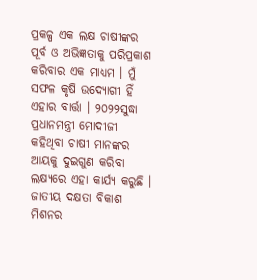ପ୍ରକଳ୍ପ ଏକ ଲକ୍ଷ ଚାଷୀଙ୍କର ପୂର୍ବ ଓ ଅଭିଜ୍ଞତାକୁ ପରିପ୍ରକାଶ କରିବାର ଏକ ମାଧ୍ୟମ । ମୁଁ ସଫଳ କୃଷି ଉଦ୍ୟୋଗୀ ହିଁ ଏହାର ବାର୍ତ୍ତା । ୨୦୨୨ସୁଦ୍ଧା ପ୍ରଧାନମନ୍ତ୍ରୀ ମୋଦୀଜୀ କହିଥିବା ଚାଷୀ ମାନଙ୍କର ଆୟକୁ ଦୁଇଗୁଣ କରିବା ଲକ୍ଷ୍ୟରେ ଏହା କାର୍ଯ୍ୟ କରୁଛି । ଜାତୀୟ ଦକ୍ଷତା ବିକାଶ ମିଶନର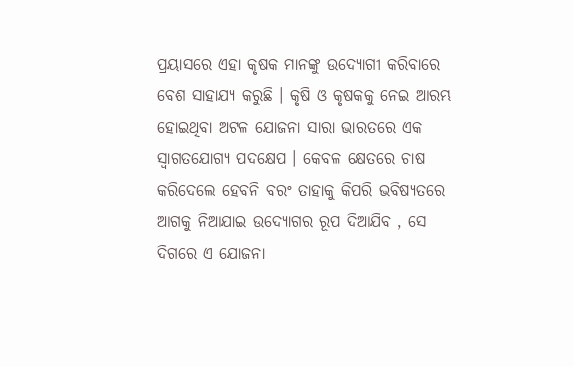ପ୍ରୟାସରେ ଏହା କୃଷକ ମାନଙ୍କୁ ଉଦ୍ୟୋଗୀ କରିବାରେ ବେଶ ସାହାଯ୍ୟ କରୁଛି । କୃଷି ଓ କୃଷକକୁ ନେଇ ଆରମ୍ଭ ହୋଇଥିବା ଅଟଳ ଯୋଜନା ସାରା ଭାରତରେ ଏକ ସ୍ୱାଗତଯୋଗ୍ୟ ପଦକ୍ଷେପ । କେବଳ କ୍ଷେତରେ ଚାଷ କରିଦେଲେ ହେବନି ବରଂ ତାହାକୁ କିପରି ଭବିଷ୍ୟତରେ ଆଗକୁ ନିଆଯାଇ ଉଦ୍ୟୋଗର ରୂପ ଦିଆଯିବ , ସେ ଦିଗରେ ଏ ଯୋଜନା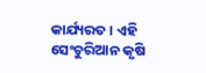କାର୍ଯ୍ୟରତ । ଏହି ସେଂଚୁରିଆନ କୃଷି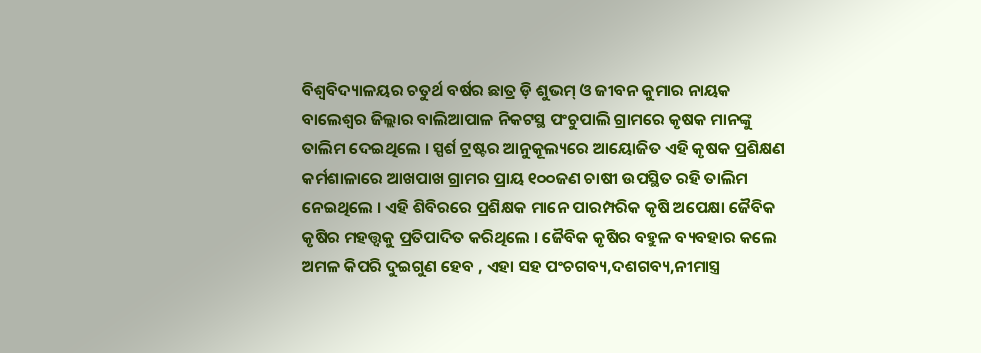ବିଶ୍ୱବିଦ୍ୟାଳୟର ଚତୁର୍ଥ ବର୍ଷର ଛାତ୍ର ଡ଼ି ଶୁଭମ୍ ଓ ଜୀବନ କୁମାର ନାୟକ ବାଲେଶ୍ୱର ଜିଲ୍ଲାର ବାଲିଆପାଳ ନିକଟସ୍ଥ ପଂଚୁପାଲି ଗ୍ରାମରେ କୃଷକ ମାନଙ୍କୁ ତାଲିମ ଦେଇଥିଲେ । ସ୍ପର୍ଶ ଟ୍ରଷ୍ଟର ଆନୁକୂଲ୍ୟରେ ଆୟୋଜିତ ଏହି କୃଷକ ପ୍ରଶିକ୍ଷଣ କର୍ମଶାଳାରେ ଆଖପାଖ ଗ୍ରାମର ପ୍ରାୟ ୧୦୦ଜଣ ଚାଷୀ ଉପସ୍ଥିତ ରହି ତାଲିମ ନେଇଥିଲେ । ଏହି ଶିବିରରେ ପ୍ରଶିକ୍ଷକ ମାନେ ପାରମ୍ପରିକ କୃଷି ଅପେକ୍ଷା ଜୈବିକ କୃଷିର ମହତ୍ତ୍ୱକୁ ପ୍ରତିପାଦିତ କରିଥିଲେ । ଜୈବିକ କୃଷିର ବହୁଳ ବ୍ୟବହାର କଲେ ଅମଳ କିପରି ଦୁଇଗୁଣ ହେବ , ଏହା ସହ ପଂଚଗବ୍ୟ,ଦଶଗବ୍ୟ,ନୀମାସ୍ତ୍ର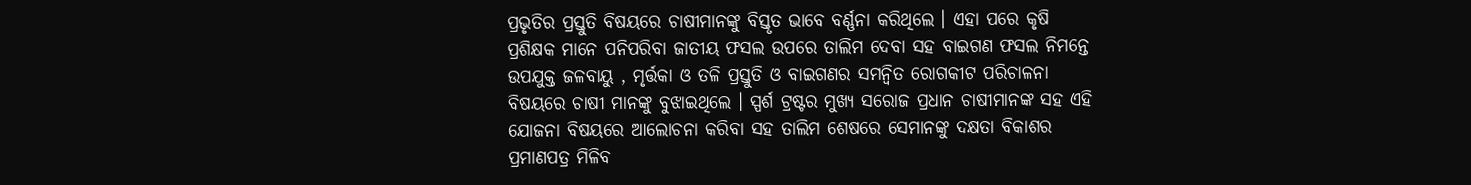ପ୍ରଭୃତିର ପ୍ରସ୍ତୁତି ବିଷୟରେ ଚାଷୀମାନଙ୍କୁ ବିସ୍ତୃତ ଭାବେ ବର୍ଣ୍ଣନା କରିଥିଲେ । ଏହା ପରେ କୃଷି ପ୍ରଶିକ୍ଷକ ମାନେ ପନିପରିବା ଜାତୀୟ ଫସଲ ଉପରେ ତାଲିମ ଦେବା ସହ ବାଇଗଣ ଫସଲ ନିମନ୍ତେ ଉପଯୁକ୍ତ ଜଳବାୟୁ , ମୃର୍ତ୍ତକା ଓ ତଳି ପ୍ରସ୍ତୁତି ଓ ବାଇଗଣର ସମନ୍ୱିତ ରୋଗକୀଟ ପରିଚାଳନା ବିଷୟରେ ଚାଷୀ ମାନଙ୍କୁ ବୁଝାଇଥିଲେ । ସ୍ପର୍ଶ ଟ୍ରଷ୍ଟର ମୁଖ୍ୟ ସରୋଜ ପ୍ରଧାନ ଚାଷୀମାନଙ୍କ ସହ ଏହି ଯୋଜନା ବିଷୟରେ ଆଲୋଚନା କରିବା ସହ ତାଲିମ ଶେଷରେ ସେମାନଙ୍କୁ ଦକ୍ଷତା ବିକାଶର ପ୍ରମାଣପତ୍ର ମିଳିବ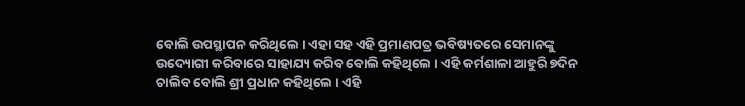ବୋଲି ଉପସ୍ଥାପନ କରିଥିଲେ । ଏହା ସହ ଏହି ପ୍ରମାଣପତ୍ର ଭବିଷ୍ୟତରେ ସେମାନଙ୍କୁ ଉଦ୍ୟୋଗୀ କରିବାରେ ସାହାଯ୍ୟ କରିବ ବୋଲି କହିଥିଲେ । ଏହି କର୍ମଶାଳା ଆହୁରି ୭ଦିନ ଚାଲିବ ବୋଲି ଶ୍ରୀ ପ୍ରଧାନ କହିଥିଲେ । ଏହି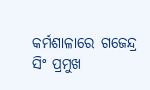କର୍ମଶାଳାରେ ଗଜେନ୍ଦ୍ର ସିଂ ପ୍ରମୁଖ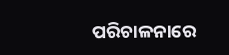ପରିଚାଳନାରେ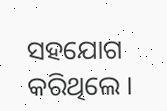ସହଯୋଗ କରିଥିଲେ ।